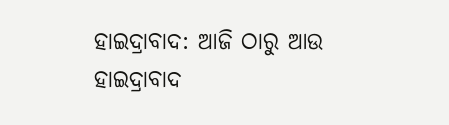ହାଇଦ୍ରାବାଦ: ଆଜି ଠାରୁ ଆଉ ହାଇଦ୍ରାବାଦ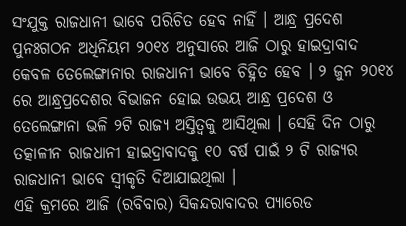ସଂଯୁକ୍ତ ରାଜଧାନୀ ଭାବେ ପରିଚିତ ହେବ ନାହିଁ । ଆନ୍ଧ୍ର ପ୍ରଦେଶ ପୁନଃଗଠନ ଅଧିନିୟମ ୨୦୧୪ ଅନୁସାରେ ଆଜି ଠାରୁ ହାଇଦ୍ରାବାଦ କେବଳ ତେଲେଙ୍ଗାନାର ରାଜଧାନୀ ଭାବେ ଚିହ୍ନିତ ହେବ । ୨ ଜୁନ ୨୦୧୪ ରେ ଆନ୍ଧ୍ରପ୍ରଦେଶର ବିଭାଜନ ହୋଇ ଉଭୟ ଆନ୍ଧ୍ର ପ୍ରଦେଶ ଓ ତେଲେଙ୍ଗାନା ଭଳି ୨ଟି ରାଜ୍ୟ ଅସ୍ତିତ୍ବକୁ ଆସିଥିଲା । ସେହି ଦିନ ଠାରୁ ତତ୍କାଳୀନ ରାଜଧାନୀ ହାଇଦ୍ରାବାଦକୁ ୧୦ ବର୍ଷ ପାଇଁ ୨ ଟି ରାଜ୍ୟର ରାଜଧାନୀ ଭାବେ ସ୍ବୀକୃତି ଦିଆଯାଇଥିଲା ।
ଏହି କ୍ରମରେ ଆଜି (ରବିବାର) ସିକନ୍ଦରାବାଦର ପ୍ୟାରେଡ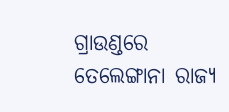ଗ୍ରାଉଣ୍ଡରେ ତେଲେଙ୍ଗାନା ରାଜ୍ୟ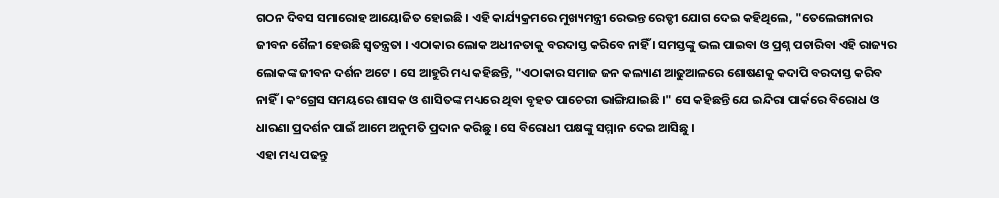ଗଠନ ଦିବସ ସମାରୋହ ଆୟୋଜିତ ହୋଇଛି । ଏହି କାର୍ଯ୍ୟକ୍ରମରେ ମୁଖ୍ୟମନ୍ତ୍ରୀ ରେଭନ୍ତ ରେଡ୍ଡୀ ଯୋଗ ଦେଇ କହିଥିଲେ, "ତେଲେଙ୍ଗାନାର ଜୀବନ ଶୈଳୀ ହେଉଛି ସ୍ବତନ୍ତ୍ରତା । ଏଠାକାର ଲୋକ ଅଧୀନତାକୁ ବରଦାସ୍ତ କରିବେ ନାହିଁ । ସମସ୍ତଙ୍କୁ ଭଲ ପାଇବା ଓ ପ୍ରଶ୍ନ ପଚାରିବା ଏହି ରାଜ୍ୟର ଲୋକଙ୍କ ଜୀବନ ଦର୍ଶନ ଅଟେ । ସେ ଆହୁରି ମଧ୍ୟ କହିଛନ୍ତି, "ଏଠାକାର ସମାଜ ଜନ କଲ୍ୟାଣ ଆଢୁଆଳରେ ଶୋଷଣକୁ କଦାପି ବରଦାସ୍ତ କରିବ ନାହିଁ । କଂଗ୍ରେସ ସମୟରେ ଶାସକ ଓ ଶାସିତଙ୍କ ମଧ୍ୟରେ ଥିବା ବୃହତ ପାଚେରୀ ଭାଙ୍ଗିଯାଇଛି ।" ସେ କହିଛନ୍ତି ଯେ ଇନ୍ଦିରା ପାର୍କରେ ବିରୋଧ ଓ ଧାରଣା ପ୍ରଦର୍ଶନ ପାଇଁ ଆମେ ଅନୁମତି ପ୍ରଦାନ କରିଛୁ । ସେ ବିରୋଧୀ ପକ୍ଷଙ୍କୁ ସମ୍ମାନ ଦେଇ ଆସିଛୁ ।
ଏହା ମଧ୍ୟ ପଢନ୍ତୁ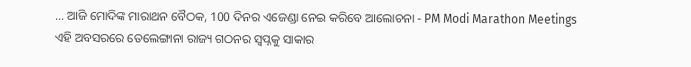... ଆଜି ମୋଦିଙ୍କ ମାରାଥନ ବୈଠକ, 100 ଦିନର ଏଜେଣ୍ଡା ନେଇ କରିବେ ଆଲୋଚନା - PM Modi Marathon Meetings
ଏହି ଅବସରରେ ତେଲେଙ୍ଗାନା ରାଜ୍ୟ ଗଠନର ସ୍ବପ୍ନକୁ ସାକାର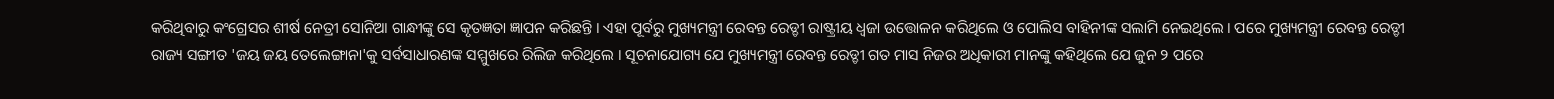କରିଥିବାରୁ କଂଗ୍ରେସର ଶୀର୍ଷ ନେତ୍ରୀ ସୋନିଆ ଗାନ୍ଧୀଙ୍କୁ ସେ କୃତଜ୍ଞତା ଜ୍ଞାପନ କରିଛନ୍ତି । ଏହା ପୂର୍ବରୁ ମୁଖ୍ୟମନ୍ତ୍ରୀ ରେବନ୍ତ ରେଡ୍ଡୀ ରାଷ୍ଟ୍ରୀୟ ଧ୍ବଜା ଉତ୍ତୋଳନ କରିଥିଲେ ଓ ପୋଲିସ ବାହିନୀଙ୍କ ସଲାମି ନେଇଥିଲେ । ପରେ ମୁଖ୍ୟମନ୍ତ୍ରୀ ରେବନ୍ତ ରେଡ୍ଡୀ ରାଜ୍ୟ ସଙ୍ଗୀତ 'ଜୟ ଜୟ ତେଲେଙ୍ଗାନା'କୁ ସର୍ବସାଧାରଣଙ୍କ ସମ୍ମୁଖରେ ରିଲିଜ କରିଥିଲେ । ସୂଚନାଯୋଗ୍ୟ ଯେ ମୁଖ୍ୟମନ୍ତ୍ରୀ ରେବନ୍ତ ରେଡ୍ଡୀ ଗତ ମାସ ନିଜର ଅଧିକାରୀ ମାନଙ୍କୁ କହିଥିଲେ ଯେ ଜୁନ ୨ ପରେ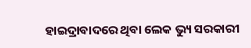ହାଇଦ୍ରାବାଦରେ ଥିବା ଲେକ ଭ୍ୟୁ ସରକାରୀ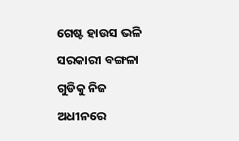ଗେଷ୍ଟ ହାଉସ ଭଳି ସରକାରୀ ବଙ୍ଗଳା ଗୁଡିକୁ ନିଜ ଅଧୀନରେ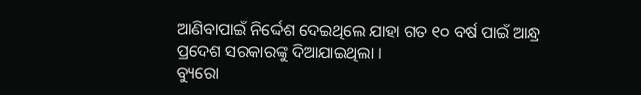ଆଣିବାପାଇଁ ନିର୍ଦ୍ଦେଶ ଦେଇଥିଲେ ଯାହା ଗତ ୧୦ ବର୍ଷ ପାଇଁ ଆନ୍ଧ୍ର ପ୍ରଦେଶ ସରକାରଙ୍କୁ ଦିଆଯାଇଥିଲା ।
ବ୍ୟୁରୋ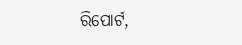ରିପୋର୍ଟ,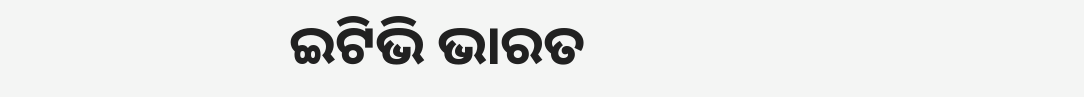ଇଟିଭି ଭାରତ